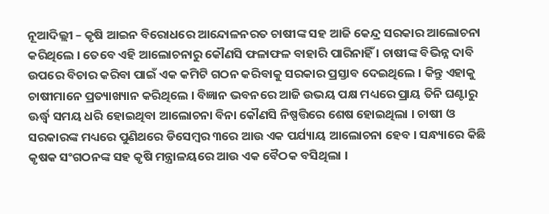ନୂଆଦିଲ୍ଲୀ – କୃଷି ଆଇନ ବିରୋଧରେ ଆନ୍ଦୋଳନରତ ଚାଷୀଙ୍କ ସହ ଆଜି କେନ୍ଦ୍ର ସରକାର ଆଲୋଚନା କରିଥିଲେ । ତେବେ ଏହି ଆଲୋଚନାରୁ କୌଣସି ଫଳାଫଳ ବାହାରି ପାରିନାହିଁ । ଚାଷୀଙ୍କ ବିଭିନ୍ନ ଦାବି ଉପରେ ବିଚାର କରିବା ପାଇଁ ଏକ କମିଟି ଗଠନ କରିବାକୁ ସରକାର ପ୍ରସ୍ତାବ ଦେଇଥିଲେ । କିନ୍ତୁ ଏହାକୁ ଚାଷୀମାନେ ପ୍ରତ୍ୟାଖ୍ୟାନ କରିଥିଲେ । ବିଜ୍ଞାନ ଭବନରେ ଆଜି ଉଭୟ ପକ୍ଷ ମଧ୍ୟରେ ପ୍ରାୟ ତିନି ଘଣ୍ଟାରୁ ଊର୍ଦ୍ଧ୍ୱ ସମୟ ଧରି ହୋଇଥିବା ଆଲୋଚନା ବିନା କୌଣସି ନିଷ୍ପତ୍ତିରେ ଶେଷ ହୋଇଥିଲା । ଚାଷୀ ଓ ସରକାରଙ୍କ ମଧ୍ୟରେ ପୁଣିଥରେ ଡିସେମ୍ବର ୩ରେ ଆଉ ଏକ ପର୍ଯ୍ୟାୟ ଆଲୋଚନା ହେବ । ସନ୍ଧ୍ୟାରେ କିଛି କୃଷକ ସଂଗଠନଙ୍କ ସହ କୃଷି ମନ୍ତ୍ରାଳୟରେ ଆଉ ଏକ ବୈଠକ ବସିଥିଲା ।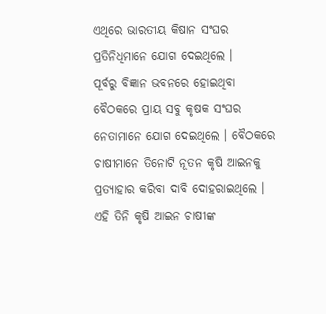ଏଥିରେ ଭାରତୀୟ କିଷାନ ସଂଘର ପ୍ରତିନିଧିମାନେ ଯୋଗ ଦେଇଥିଲେ ।
ପୂର୍ବରୁ ବିଜ୍ଞାନ ଭବନରେ ହୋଇଥିବା ବୈଠକରେ ପ୍ରାୟ ସବୁ କୃଷକ ସଂଘର ନେତାମାନେ ଯୋଗ ଦେଇଥିଲେ । ବୈଠକରେ ଚାଷୀମାନେ ତିନୋଟି ନୂତନ କୃଷି ଆଇନକୁ ପ୍ରତ୍ୟାହାର କରିବା ଦାବି ଦୋହରାଇଥିଲେ । ଏହି ତିନି କୃଷି ଆଇନ ଚାଷୀଙ୍କ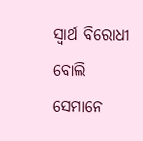ସ୍ୱାର୍ଥ ବିରୋଧୀ ବୋଲି ସେମାନେ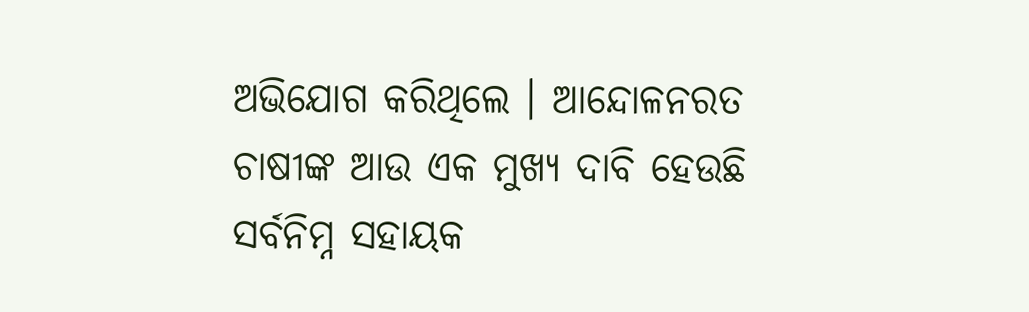ଅଭିଯୋଗ କରିଥିଲେ । ଆନ୍ଦୋଳନରତ ଚାଷୀଙ୍କ ଆଉ ଏକ ମୁଖ୍ୟ ଦାବି ହେଉଛି ସର୍ବନିମ୍ନ ସହାୟକ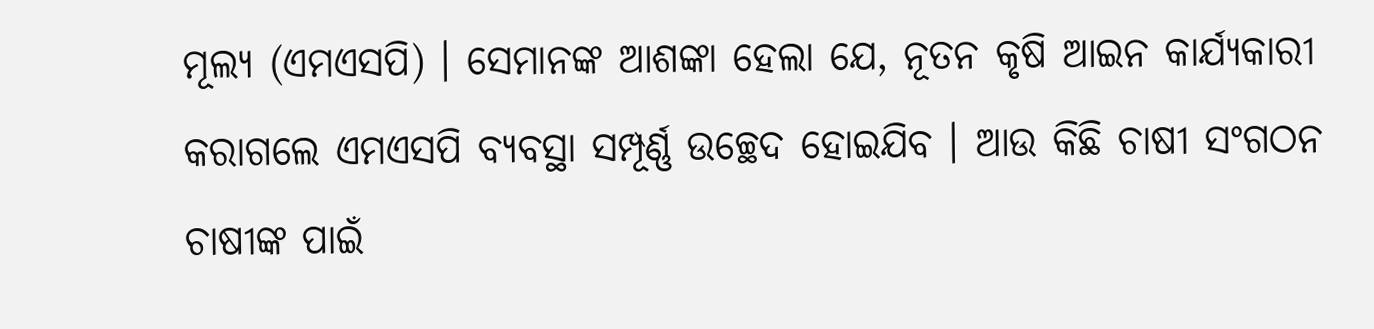ମୂଲ୍ୟ (ଏମଏସପି) । ସେମାନଙ୍କ ଆଶଙ୍କା ହେଲା ଯେ, ନୂତନ କୃଷି ଆଇନ କାର୍ଯ୍ୟକାରୀ କରାଗଲେ ଏମଏସପି ବ୍ୟବସ୍ଥା ସମ୍ପୂର୍ଣ୍ଣ ଉଚ୍ଛେଦ ହୋଇଯିବ । ଆଉ କିଛି ଚାଷୀ ସଂଗଠନ ଚାଷୀଙ୍କ ପାଇଁ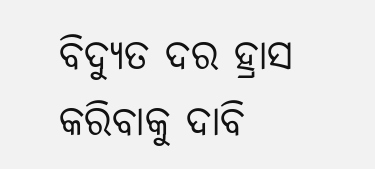ବିଦ୍ୟୁତ ଦର ହ୍ରାସ କରିବାକୁ ଦାବି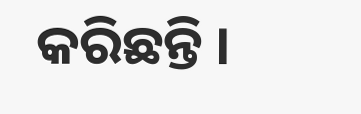କରିଛନ୍ତି ।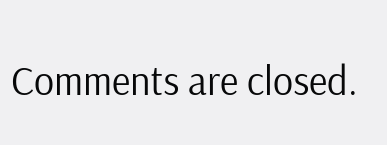Comments are closed.